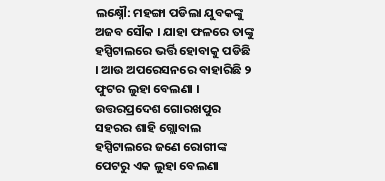ଲକ୍ଷ୍ନୌ: ମହଙ୍ଗା ପଡିଲା ଯୁବକଙ୍କୁ ଅଜବ ସୌକ । ଯାହା ଫଳରେ ତାଙ୍କୁ ହସ୍ପିଟାଲରେ ଭର୍ତ୍ତି ହୋବାକୁ ପଡିଛି । ଆଉ ଅପରେସନରେ ବାହାରିଛି ୨ ଫୁଟର ଲୁହା ବେଲଣା । ଉତ୍ତରପ୍ରଦେଶ ଗୋରଖପୁର ସହରର ଶାହି ଗ୍ଲୋବାଲ ହସ୍ପିଟାଲରେ ଜଣେ ରୋଗୀଙ୍କ ପେଟରୁ ଏକ ଲୁହା ବେଲଣା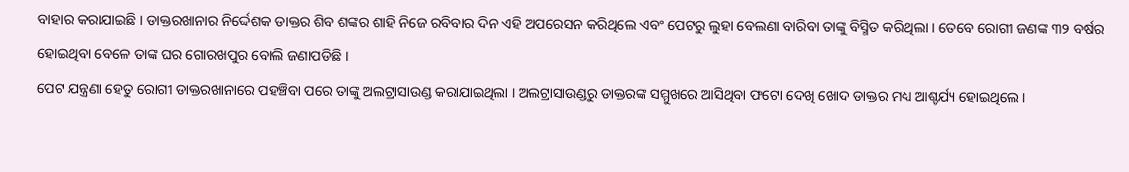ବାହାର କରାଯାଇଛି । ଡାକ୍ତରଖାନାର ନିର୍ଦ୍ଦେଶକ ଡାକ୍ତର ଶିବ ଶଙ୍କର ଶାହି ନିଜେ ରବିବାର ଦିନ ଏହି ଅପରେସନ କରିଥିଲେ ଏବଂ ପେଟରୁ ଲୁହା ବେଲଣା ବାରିବା ତାଙ୍କୁ ବିସ୍ମିତ କରିଥିଲା । ତେବେ ରୋଗୀ ଜଣଙ୍କ ୩୨ ବର୍ଷର ହୋଇଥିବା ବେଳେ ତାଙ୍କ ଘର ଗୋରଖପୁର ବୋଲି ଜଣାପଡିଛି ।
ପେଟ ଯନ୍ତ୍ରଣା ହେତୁ ରୋଗୀ ଡାକ୍ତରଖାନାରେ ପହଞ୍ଚିବା ପରେ ତାଙ୍କୁ ଅଲଟ୍ରାସାଉଣ୍ଡ କରାଯାଇଥିଲା । ଅଲଟ୍ରାସାଉଣ୍ଡରୁ ଡାକ୍ତରଙ୍କ ସମ୍ମୁଖରେ ଆସିଥିବା ଫଟୋ ଦେଖି ଖୋଦ ଡାକ୍ତର ମଧ୍ୟ ଆଶ୍ଚର୍ଯ୍ୟ ହୋଇଥିଲେ ।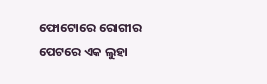ଫୋଟୋରେ ରୋଗୀର ପେଟରେ ଏକ ଲୁହା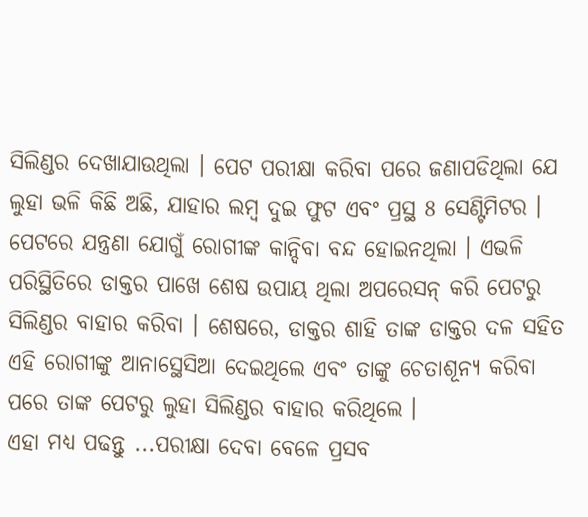ସିଲିଣ୍ଡର ଦେଖାଯାଉଥିଲା । ପେଟ ପରୀକ୍ଷା କରିବା ପରେ ଜଣାପଡିଥିଲା ଯେ ଲୁହା ଭଳି କିଛି ଅଛି, ଯାହାର ଲମ୍ବ ଦୁଇ ଫୁଟ ଏବଂ ପ୍ରସ୍ଥ 8 ସେଣ୍ଟିମିଟର । ପେଟରେ ଯନ୍ତ୍ରଣା ଯୋଗୁଁ ରୋଗୀଙ୍କ କାନ୍ଦିବା ବନ୍ଦ ହୋଇନଥିଲା । ଏଭଳି ପରିସ୍ଥିତିରେ ଡାକ୍ତର ପାଖେ ଶେଷ ଉପାୟ ଥିଲା ଅପରେସନ୍ କରି ପେଟରୁ ସିଲିଣ୍ଡର ବାହାର କରିବା । ଶେଷରେ, ଡାକ୍ତର ଶାହି ତାଙ୍କ ଡାକ୍ତର ଦଳ ସହିତ ଏହି ରୋଗୀଙ୍କୁ ଆନାସ୍ଥେସିଆ ଦେଇଥିଲେ ଏବଂ ତାଙ୍କୁ ଚେତାଶୂନ୍ୟ କରିବା ପରେ ତାଙ୍କ ପେଟରୁ ଲୁହା ସିଲିଣ୍ଡର ବାହାର କରିଥିଲେ ।
ଏହା ମଧ୍ୟ ପଢନ୍ତୁ ...ପରୀକ୍ଷା ଦେବା ବେଳେ ପ୍ରସବ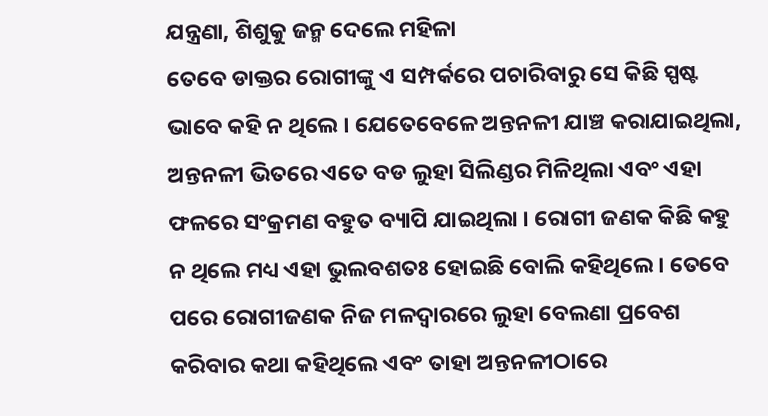ଯନ୍ତ୍ରଣା, ଶିଶୁକୁ ଜନ୍ମ ଦେଲେ ମହିଳା
ତେବେ ଡାକ୍ତର ରୋଗୀଙ୍କୁ ଏ ସମ୍ପର୍କରେ ପଚାରିବାରୁ ସେ କିଛି ସ୍ପଷ୍ଟ ଭାବେ କହି ନ ଥିଲେ । ଯେତେବେଳେ ଅନ୍ତନଳୀ ଯାଞ୍ଚ କରାଯାଇଥିଲା, ଅନ୍ତନଳୀ ଭିତରେ ଏତେ ବଡ ଲୁହା ସିଲିଣ୍ଡର ମିଳିଥିଲା ଏବଂ ଏହା ଫଳରେ ସଂକ୍ରମଣ ବହୁତ ବ୍ୟାପି ଯାଇଥିଲା । ରୋଗୀ ଜଣକ କିଛି କହୁ ନ ଥିଲେ ମଧ୍ୟ ଏହା ଭୁଲବଶତଃ ହୋଇଛି ବୋଲି କହିଥିଲେ । ତେବେ ପରେ ରୋଗୀଜଣକ ନିଜ ମଳଦ୍ବାରରେ ଲୁହା ବେଲଣା ପ୍ରବେଶ କରିବାର କଥା କହିଥିଲେ ଏବଂ ତାହା ଅନ୍ତନଳୀଠାରେ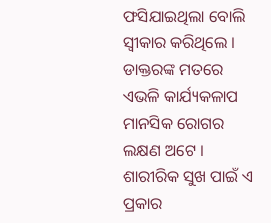ଫସିଯାଇଥିଲା ବୋଲି ସ୍ବୀକାର କରିଥିଲେ । ଡାକ୍ତରଙ୍କ ମତରେ ଏଭଳି କାର୍ଯ୍ୟକଳାପ ମାନସିକ ରୋଗର ଲକ୍ଷଣ ଅଟେ । ଶାରୀରିକ ସୁଖ ପାଇଁ ଏ ପ୍ରକାର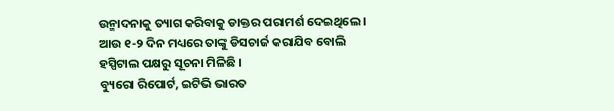ଉନ୍ମାଦନାକୁ ତ୍ୟାଗ କରିବାକୁ ଡାକ୍ତର ପରାମର୍ଶ ଦେଇଥିଲେ । ଆଉ ୧-୨ ଦିନ ମଧ୍ୟରେ ତାଙ୍କୁ ଡିସଚାର୍ଜ କରାଯିବ ବୋଲି ହସ୍ପିଟାଲ ପକ୍ଷରୁ ସୂଚନା ମିଳିଛି ।
ବ୍ୟୁରୋ ରିପୋର୍ଟ, ଇଟିଭି ଭାରତ